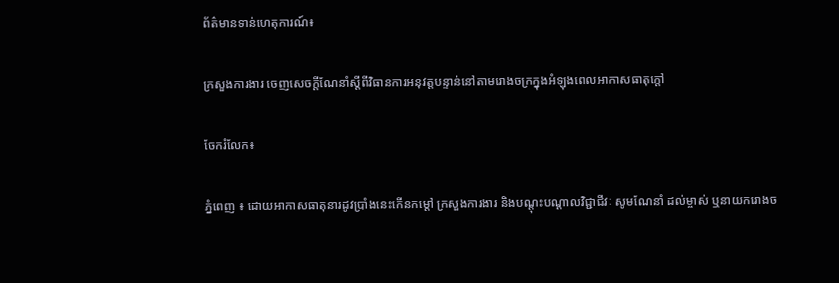ព័ត៌មានទាន់ហេតុការណ៍៖

ក្រសួងការងារ ចេញសេចក្តីណែនាំស្តីពីវិធានការអនុវត្តបន្ទាន់នៅតាមរោងចក្រក្នុងអំឡុងពេលអាកាសធាតុក្តៅ

ចែករំលែក៖

ភ្នំពេញ ៖ ដោយអាកាសធាតុនារដូវប្រាំងនេះកើនកម្ដៅ ក្រសួងការងារ និងបណ្តុះបណ្តាលវិជ្ជាជីវៈ សូមណែនាំ ដល់ម្ចាស់ ឬនាយករោងច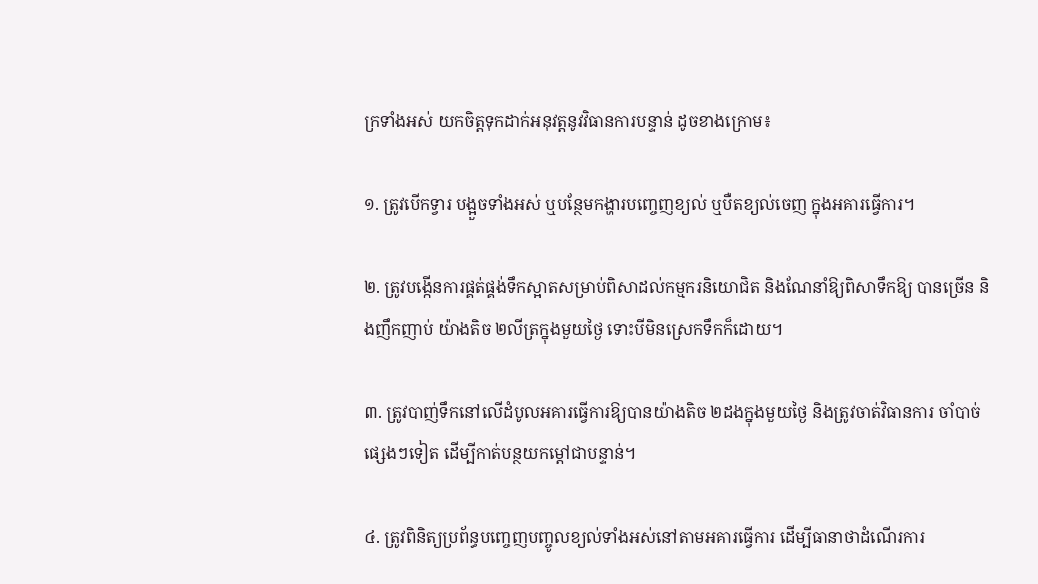ក្រទាំងអស់ យកចិត្តទុកដាក់អនុវត្តនូវវិធានការបន្ទាន់ ដូចខាងក្រោម៖

១. ត្រូវបើកទ្វារ បង្អួចទាំងអស់ ឬបន្ថែមកង្ហារបញ្ចេញខ្យល់ ឬបឺតខ្យល់ចេញ ក្នុងអគារធ្វើការ។

២. ត្រូវបង្កើនការផ្គត់ផ្គង់ទឹកស្អាតសម្រាប់ពិសាដល់កម្មករនិយោជិត និងណែនាំឱ្យពិសាទឹកឱ្យ បានច្រើន និងញឹកញាប់ យ៉ាងតិច ២លីត្រក្នុងមួយថ្ងៃ ទោះបីមិនស្រេកទឹកក៏ដោយ។

៣. ត្រូវបាញ់ទឹកនៅលើដំបូលអគារធ្វើការឱ្យបានយ៉ាងតិច ២ដងក្នុងមួយថ្ងៃ និងត្រូវចាត់វិធានការ ចាំបាច់ផ្សេងៗទៀត ដើម្បីកាត់បន្ថយកម្ដៅជាបន្ទាន់។

៤. ត្រូវពិនិត្យប្រព័ន្ធបញ្ចេញបញ្ចូលខ្យល់ទាំងអស់នៅតាមអគារធ្វើការ ដើម្បីធានាថាដំណើរការ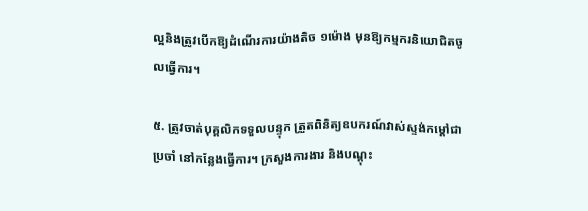ល្អនិងត្រូវបើកឱ្យដំណើរការយ៉ាងតិច ១ម៉ោង មុនឱ្យកម្មករនិយោជិតចូលធ្វើការ។

៥. ត្រូវចាត់បុគ្គលិកទទួលបន្ទុក ត្រួតពិនិត្យឧបករណ៍វាស់ស្ទង់កម្ដៅជាប្រចាំ នៅកន្លែងធ្វើការ។ ក្រសួងការងារ និងបណ្តុះ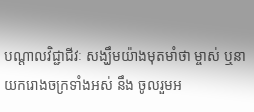បណ្តាលវិជ្ជាជីវៈ សង្ឃឹមយ៉ាងមុតមាំថា ម្ចាស់ ឬនាយករោងចក្រទាំងអស់ នឹង ចូលរួមអ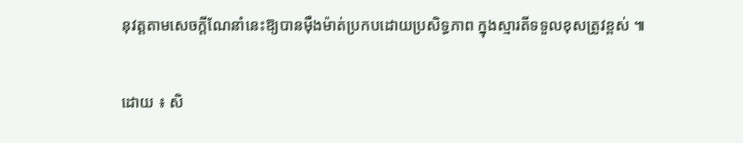នុវត្តតាមសេចក្តីណែនាំនេះឱ្យបានម៉ឺងម៉ាត់ប្រកបដោយប្រសិទ្ធភាព ក្នុងស្មារតីទទួលខុសត្រូវខ្ពស់ ៕

ដោយ ៖ សិ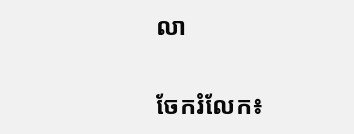លា


ចែករំលែក៖